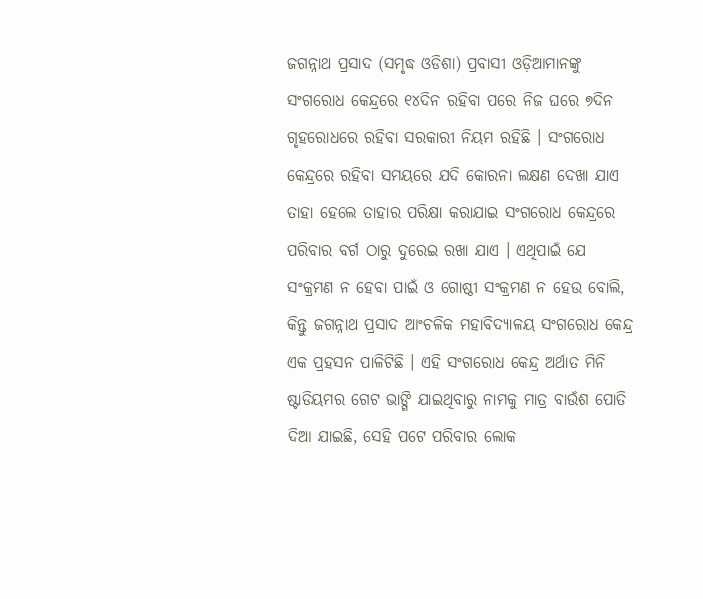ଜଗନ୍ନାଥ ପ୍ରସାଦ (ସମୃଦ୍ଧ ଓଡିଶା) ପ୍ରବାସୀ ଓଡ଼ିଆମାନଙ୍କୁ ସଂଗରୋଧ କେନ୍ଦ୍ରରେ ୧୪ଦିନ ରହିବା ପରେ ନିଜ ଘରେ ୭ଦିନ ଗୃହରୋଧରେ ରହିବା ସରକାରୀ ନିୟମ ରହିଛି । ସଂଗରୋଧ କେନ୍ଦ୍ରରେ ରହିବା ସମୟରେ ଯଦି କୋରନା ଲକ୍ଷଣ ଦେଖା ଯାଏ ତାହା ହେଲେ ତାହାର ପରିକ୍ଷା କରାଯାଇ ସଂଗରୋଧ କେନ୍ଦ୍ରରେ ପରିବାର ବର୍ଗ ଠାରୁ ଦୁରେଇ ରଖା ଯାଏ । ଏଥିପାଇଁ ଯେ ସଂକ୍ରମଣ ନ ହେବା ପାଇଁ ଓ ଗୋଷ୍ଠୀ ସଂକ୍ରମଣ ନ ହେଉ ବୋଲି, କିନ୍ତୁ ଜଗନ୍ନାଥ ପ୍ରସାଦ ଆଂଚଳିକ ମହାବିଦ୍ୟାଳୟ ସଂଗରୋଧ କେନ୍ଦ୍ର ଏକ ପ୍ରହସନ ପାଳିଟିଛି । ଏହି ସଂଗରୋଧ କେନ୍ଦ୍ର ଅର୍ଥାତ ମିନି ଷ୍ଟାଡିୟମର ଗେଟ ଭାଙ୍ଗି ଯାଇଥିବାରୁ ନାମକୁ ମାତ୍ର ବାଉଁଶ ପୋତି ଦିଆ ଯାଇଛି, ସେହି ପଟେ ପରିବାର ଲୋକ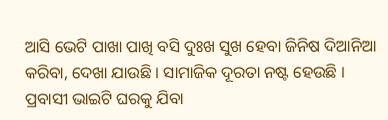ଆସି ଭେଟି ପାଖା ପାଖି ବସି ଦୁଃଖ ସୁଖ ହେବା ଜିନିଷ ଦିଆନିଆ କରିବା, ଦେଖା ଯାଉଛି । ସାମାଜିକ ଦୂରତା ନଷ୍ଟ ହେଉଛି । ପ୍ରବାସୀ ଭାଇଟି ଘରକୁ ଯିବା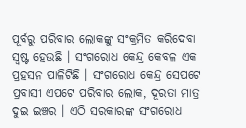ପୂର୍ବରୁ ପରିବାର ଲୋକଙ୍କୁ ସଂକ୍ରମିତ କରିଦେବା ସ୍ୱଷ୍ଟ ହେଉଛି । ସଂଗରୋଧ କେନ୍ଦ୍ର କେବଳ ଏକ ପ୍ରହସନ ପାଳିଟିଛି । ସଂଗରୋଧ କେନ୍ଦ୍ର ସେପଟେ ପ୍ରବାସୀ ଏପଟେ ପରିବାର ଲୋକ, ଦୂରତା ମାତ୍ର ଦୁଇ ଇଞ୍ଚର । ଏଠି ସରକାରଙ୍କ ସଂଗରୋଧ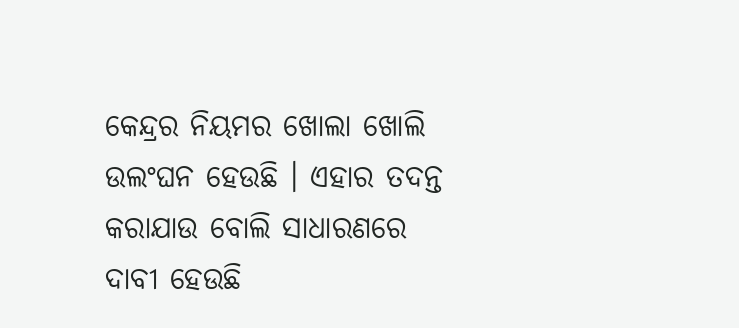କେନ୍ଦ୍ରର ନିୟମର ଖୋଲା ଖୋଲି ଉଲଂଘନ ହେଉଛି । ଏହାର ତଦନ୍ତ କରାଯାଉ ବୋଲି ସାଧାରଣରେ ଦାବୀ ହେଉଛି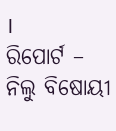।
ରିପୋର୍ଟ – ନିଲୁ ବିଷୋୟୀ